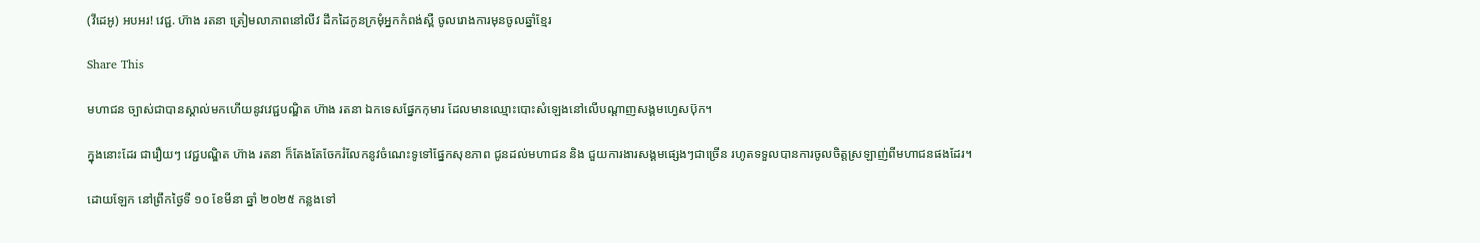(វីដេអូ) អបអរ! វេជ្ជ. ហ៊ាង រតនា ត្រៀមលាភាពនៅលីវ ដឹកដៃកូនក្រមុំអ្នកកំពង់ស្ពឺ ចូលរោងការមុនចូលឆ្នាំខ្មែរ

Share This

មហាជន ច្បាស់ជាបានស្គាល់មកហើយនូវវេជ្ជបណ្ឌិត ហ៊ាង រតនា ឯកទេសផ្នែកកុមារ ដែលមានឈ្មោះបោះសំឡេងនៅលើបណ្តាញសង្គមហ្វេសប៊ុក។

ក្នុងនោះដែរ ជារឿយៗ វេជ្ជបណ្ឌិត ហ៊ាង រតនា ក៏តែងតែចែករំលែកនូវចំណេះទូទៅផ្នែកសុខភាព ជូនដល់មហាជន និង ជួយការងារសង្គមផ្សេងៗជាច្រើន រហូតទទួលបានការចូលចិត្តស្រឡាញ់ពីមហាជនផងដែរ។

ដោយឡែក នៅព្រឹកថ្ងៃទី ១០ ខែមីនា ឆ្នាំ ២០២៥ កន្លងទៅ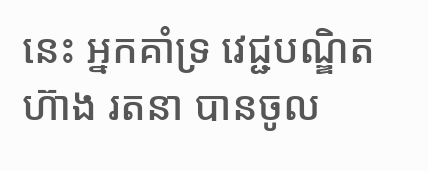នេះ អ្នកគាំទ្រ វេជ្ជបណ្ឌិត ហ៊ាង រតនា បានចូល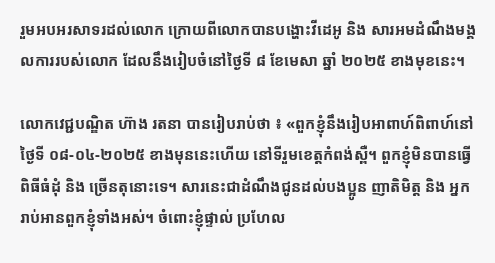រួមអបអរសាទរដល់លោក ក្រោយពីលោកបានបង្ហោះវីដេអូ និង សារអមដំណឹងមង្គលការរបស់លោក ដែលនឹងរៀបចំនៅថ្ងៃទី ៨ ខែមេសា ឆ្នាំ ២០២៥ ខាងមុខនេះ។

លោកវេជ្ជបណ្ឌិត ហ៊ាង រតនា បានរៀបរាប់ថា ៖ «ពួកខ្ញុំនឹងរៀបអាពាហ៍ពិពាហ៍នៅថ្ងៃទី ០៨-០៤-២០២៥ ខាងមុននេះហើយ នៅទីរួមខេត្តកំពង់ស្ពឺ។ ពួកខ្ញុំមិនបានធ្វើពិធីធំដុំ និង ច្រើនតុនោះទេ។ សារនេះជាដំណឹងជូនដល់បងប្អូន ញាតិមិត្ត និង អ្នករាប់អានពួកខ្ញុំទាំងអស់។ ចំពោះខ្ញុំផ្ទាល់ ប្រហែល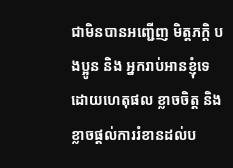ជាមិនបានអញ្ជើញ មិត្តភក្តិ បងប្អូន និង អ្នករាប់អានខ្ញុំទេ ដោយហេតុផល ខ្លាចចិត្ត និង ខ្លាចផ្តល់ការរំខានដល់ប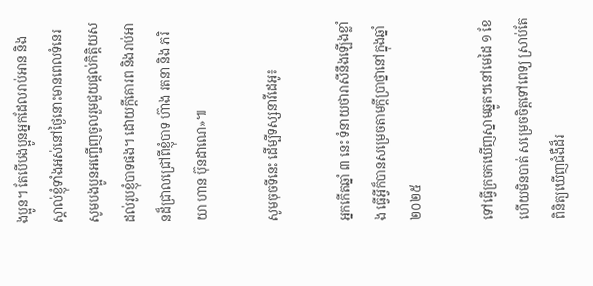ងប្អូន។ តែបើបងប្អូនអ្នកដែលរាប់អាន និង ស្គាល់ខ្ញុំទាំងអស់នៅថ្ងៃនោះមានពេលទំនេរ សូមបងប្អូនអញ្ជើញចូលរួមជួយផ្តល់កិត្តិយសដល់រូបខ្ញុំបាទផង។ ដោយក្តីគោរព និងរាប់អានដ៏ជ្រាលជ្រៅពីខ្ញុំបាទ ហ៊ាង រតនា និង ភរិយា ហាន ប៊ុនដាណេ»៕

សូមចុចទីនេះ ដើម្បីទស្សនាវីដេអូ៖

អ្នកកើតឆ្នាំ ៣ នេះ ទំនាយថារាសីនឹងឡើងខ្លាំង ធ្វើអ្វីក៏បានសម្រេចតាមក្ដីប្រាថ្នានៅក្នុងឆ្នាំ ២០២៥

ទៅធ្វើក្រចកឃើញស្នាមឆ្នូតៗនៅមេដៃ ១ ខែហើយមិនបាត់ សម្រេចចិត្តទៅពេទ្យ ស្រាប់តែពិនិត្យឃើញជំងឺដ៏រ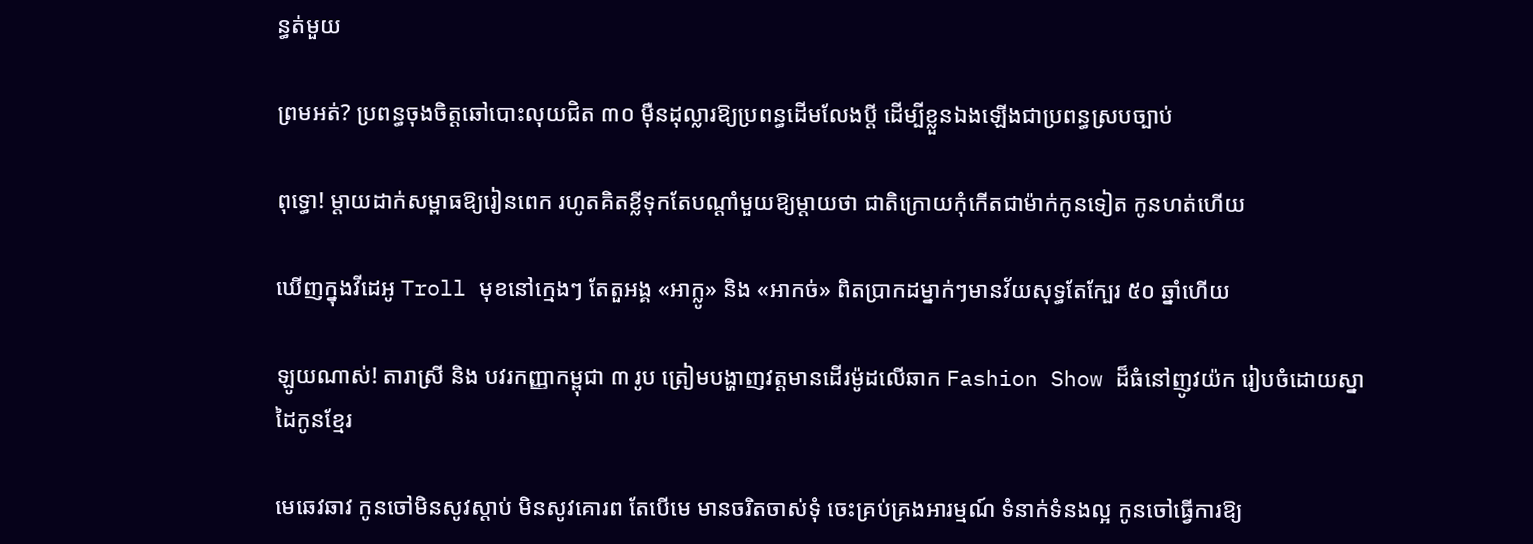ន្ធត់មួយ

ព្រមអត់? ប្រពន្ធចុងចិត្តឆៅបោះលុយជិត ៣០ ម៉ឺនដុល្លារឱ្យប្រពន្ធដើមលែងប្តី ដើម្បីខ្លួនឯងឡើងជាប្រពន្ធស្របច្បាប់

ពុទ្ធោ! ម្ដាយដាក់សម្ពាធឱ្យរៀនពេក រហូតគិតខ្លីទុកតែបណ្ដាំមួយឱ្យម្តាយថា ជាតិក្រោយកុំកើតជាម៉ាក់កូនទៀត កូនហត់ហើយ

ឃើញក្នុងវីដេអូ Troll មុខនៅក្មេងៗ តែតួអង្គ «អាក្លូ» និង «អាកច់» ពិតប្រាកដម្នាក់ៗមានវ័យសុទ្ធតែក្បែរ ៥០ ឆ្នាំហើយ

ឡូយណាស់! តារាស្រី និង បវរកញ្ញាកម្ពុជា ៣ រូប ត្រៀមបង្ហាញវត្តមានដើរម៉ូដលើឆាក Fashion Show ដ៏ធំនៅញូវយ៉ក រៀបចំដោយស្នាដៃកូនខ្មែរ

មេឆេវឆាវ កូនចៅមិនសូវស្តាប់ មិនសូវគោរព តែបើមេ មានចរិតចាស់ទុំ ចេះគ្រប់គ្រងអារម្មណ៍ ទំនាក់ទំនងល្អ កូនចៅធ្វើការឱ្យ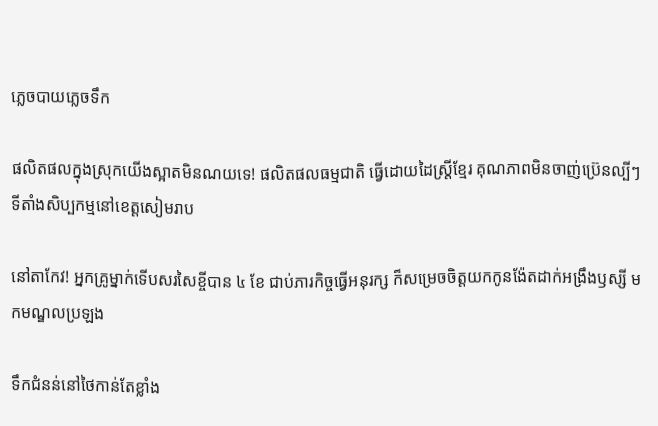ភ្លេចបាយភ្លេចទឹក

ផលិតផលក្នុងស្រុកយើងស្អាតមិនណយទេ! ផលិតផលធម្មជាតិ ធ្វើដោយដៃស្ត្រីខ្មែរ គុណភាពមិនចាញ់ប្រ៊េនល្បីៗ ទីតាំងសិប្បកម្មនៅខេត្តសៀមរាប

នៅតាកែវ! អ្នកគ្រូម្នាក់ទើបសរសៃខ្ចីបាន ៤ ខែ ជាប់ភារកិច្ចធ្វើអនុរក្ស ក៏សម្រេចចិត្តយកកូនង៉ែតដាក់អង្រឹងឫស្សី មកមណ្ឌលប្រឡង

ទឹកជំនន់នៅថៃកាន់តែខ្លាំង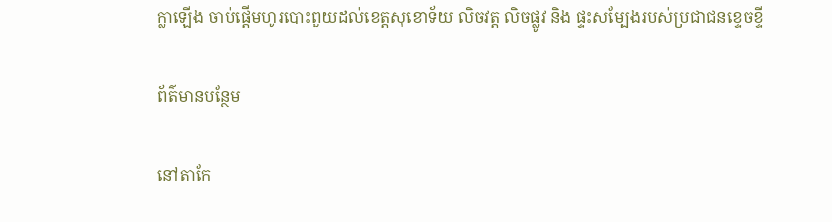ក្លាឡើង ចាប់ផ្តើមហូរបោះពួយដល់ខេត្តសុខោទ័យ លិចវត្ត លិចផ្លូវ និង ផ្ទះសម្បែងរបស់ប្រជាជនខ្ទេចខ្ទី

ព័ត៌មានបន្ថែម

នៅតាកែ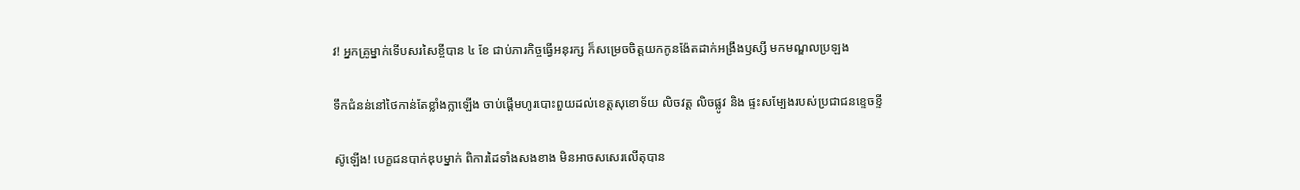វ! អ្នកគ្រូម្នាក់ទើបសរសៃខ្ចីបាន ៤ ខែ ជាប់ភារកិច្ចធ្វើអនុរក្ស ក៏សម្រេចចិត្តយកកូនង៉ែតដាក់អង្រឹងឫស្សី មកមណ្ឌលប្រឡង

ទឹកជំនន់នៅថៃកាន់តែខ្លាំងក្លាឡើង ចាប់ផ្តើមហូរបោះពួយដល់ខេត្តសុខោទ័យ លិចវត្ត លិចផ្លូវ និង ផ្ទះសម្បែងរបស់ប្រជាជនខ្ទេចខ្ទី

ស៊ូឡើង! បេក្ខជនបាក់ឌុបម្នាក់ ពិការដៃទាំងសងខាង មិនអាចសសេរលើតុបាន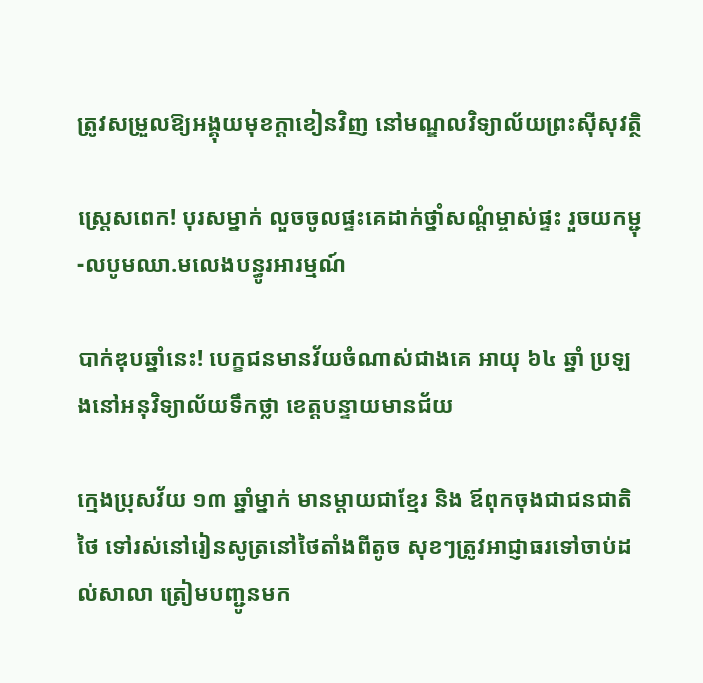ត្រូវសម្រួលឱ្យអង្គុយមុខក្ដាខៀនវិញ នៅមណ្ឌលវិទ្យាល័យព្រះស៊ីសុវត្ថិ

ស្ត្រេសពេក! បុរសម្នាក់ លួចចូលផ្ទះគេដាក់ថ្នាំសណ្ដំម្ចាស់ផ្ទះ រួចយកម្ជុ-លបូមឈា.មលេងបន្ធូរអារម្មណ៍

បាក់ឌុបឆ្នាំនេះ! បេក្ខជនមានវ័យចំណាស់ជាងគេ អាយុ ៦៤ ឆ្នាំ ប្រឡងនៅអនុវិទ្យាល័យទឹកថ្លា ខេត្តបន្ទាយមានជ័យ

ក្មេងប្រុសវ័យ ១៣ ឆ្នាំម្នាក់ មានម្ដាយជាខ្មែរ និង ឪពុកចុងជាជនជាតិថៃ ទៅរស់នៅរៀនសូត្រនៅថៃតាំងពីតូច សុខៗត្រូវអាជ្ញាធរទៅចាប់ដល់សាលា ត្រៀមបញ្ជូនមក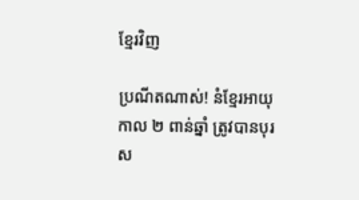ខ្មែរវិញ

ប្រណីតណាស់! នំខ្មែរអាយុកាល ២ ពាន់ឆ្នាំ ត្រូវបានបុរស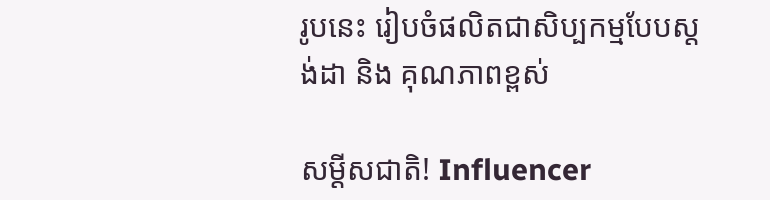រូបនេះ រៀបចំផលិតជាសិប្បកម្មបែបស្តង់ដា និង គុណភាពខ្ពស់

សម្ដីសជាតិ! Influencer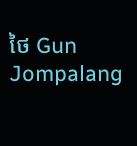ថៃ Gun Jompalang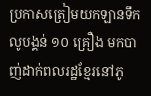ប្រកាសត្រៀមយកឡានទឹកលូបង្គន់ ១០ គ្រឿង មកបាញ់ដាក់ពលរដ្ឋខ្មែរនៅភូ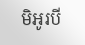មិអូរបី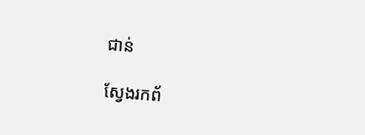ជាន់

ស្វែងរកព័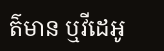ត៌មាន ឬវីដេអូ